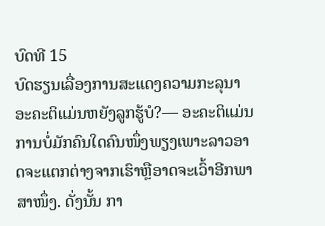ບົດທີ 15
ບົດຮຽນເລື່ອງການສະແດງຄວາມກະລຸນາ
ອະຄະຕິແມ່ນຫຍັງລູກຮູ້ບໍ?— ອະຄະຕິແມ່ນການບໍ່ມັກຄົນໃດຄົນໜຶ່ງພຽງເພາະລາວອາດຈະແຕກຕ່າງຈາກເຮົາຫຼືອາດຈະເວົ້າອີກພາສາໜຶ່ງ. ດັ່ງນັ້ນ ກາ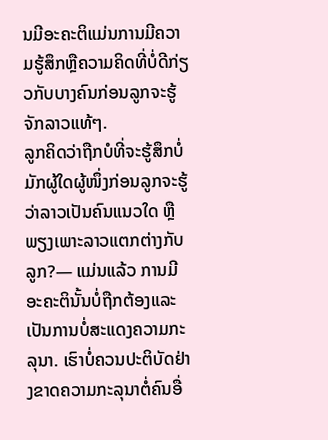ນມີອະຄະຕິແມ່ນການມີຄວາມຮູ້ສຶກຫຼືຄວາມຄິດທີ່ບໍ່ດີກ່ຽວກັບບາງຄົນກ່ອນລູກຈະຮູ້ຈັກລາວແທ້ໆ.
ລູກຄິດວ່າຖືກບໍທີ່ຈະຮູ້ສຶກບໍ່ມັກຜູ້ໃດຜູ້ໜຶ່ງກ່ອນລູກຈະຮູ້ວ່າລາວເປັນຄົນແນວໃດ ຫຼືພຽງເພາະລາວແຕກຕ່າງກັບລູກ?— ແມ່ນແລ້ວ ການມີອະຄະຕິນັ້ນບໍ່ຖືກຕ້ອງແລະເປັນການບໍ່ສະແດງຄວາມກະລຸນາ. ເຮົາບໍ່ຄວນປະຕິບັດຢ່າງຂາດຄວາມກະລຸນາຕໍ່ຄົນອື່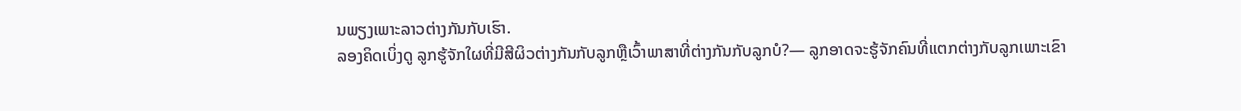ນພຽງເພາະລາວຕ່າງກັນກັບເຮົາ.
ລອງຄິດເບິ່ງດູ ລູກຮູ້ຈັກໃຜທີ່ມີສີຜິວຕ່າງກັນກັບລູກຫຼືເວົ້າພາສາທີ່ຕ່າງກັນກັບລູກບໍ?— ລູກອາດຈະຮູ້ຈັກຄົນທີ່ແຕກຕ່າງກັບລູກເພາະເຂົາ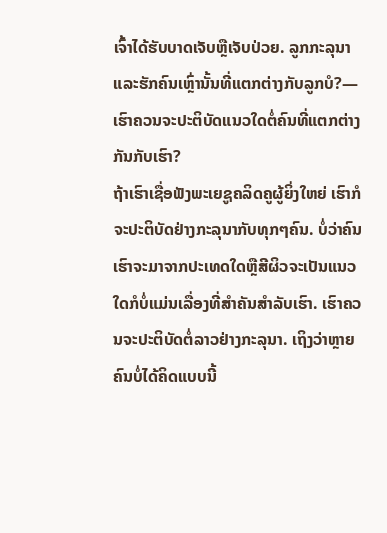ເຈົ້າໄດ້ຮັບບາດເຈັບຫຼືເຈັບປ່ວຍ. ລູກກະລຸນາແລະຮັກຄົນເຫຼົ່ານັ້ນທີ່ແຕກຕ່າງກັບລູກບໍ?—
ເຮົາຄວນຈະປະຕິບັດແນວໃດຕໍ່ຄົນທີ່ແຕກຕ່າງກັນກັບເຮົາ?
ຖ້າເຮົາເຊື່ອຟັງພະເຍຊູຄລິດຄູຜູ້ຍິ່ງໃຫຍ່ ເຮົາກໍຈະປະຕິບັດຢ່າງກະລຸນາກັບທຸກໆຄົນ. ບໍ່ວ່າຄົນເຮົາຈະມາຈາກປະເທດໃດຫຼືສີຜິວຈະເປັນແນວໃດກໍບໍ່ແມ່ນເລື່ອງທີ່ສຳຄັນສຳລັບເຮົາ. ເຮົາຄວນຈະປະຕິບັດຕໍ່ລາວຢ່າງກະລຸນາ. ເຖິງວ່າຫຼາຍຄົນບໍ່ໄດ້ຄິດແບບນີ້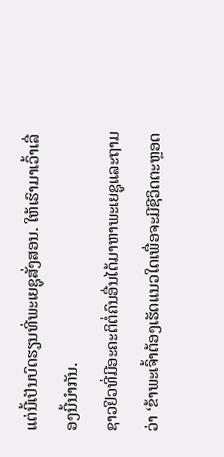ແຕ່ນີ້ເປັນບົດຮຽນທີ່ພະເຍຊູສັ່ງສອນ. ໃຫ້ເຮົາມາເວົ້າເລື່ອງນີ້ນຳກັນ.
ຊາວຢິວທີ່ມີອະຄະຕິຕໍ່ຄົນອື່ນໄດ້ມາຫາພະເຍຊູແລະຖາມວ່າ ‘ຂ້າພະເຈົ້າຕ້ອງເຮັດແນວໃດເພື່ອຈະມີຊີວິດຕະຫຼອດ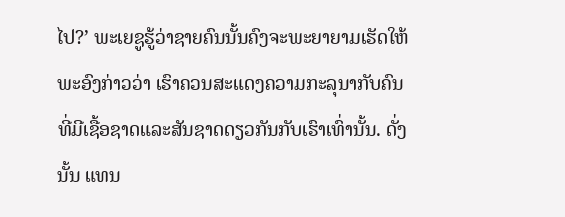ໄປ?’ ພະເຍຊູຮູ້ວ່າຊາຍຄົນນັ້ນຄົງຈະພະຍາຍາມເຮັດໃຫ້ພະອົງກ່າວວ່າ ເຮົາຄວນສະແດງຄວາມກະລຸນາກັບຄົນທີ່ມີເຊື້ອຊາດແລະສັນຊາດດຽວກັນກັບເຮົາເທົ່ານັ້ນ. ດັ່ງນັ້ນ ແທນ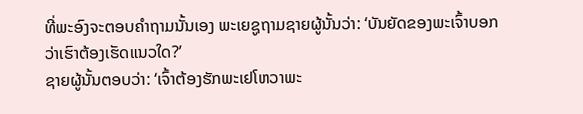ທີ່ພະອົງຈະຕອບຄຳຖາມນັ້ນເອງ ພະເຍຊູຖາມຊາຍຜູ້ນັ້ນວ່າ: ‘ບັນຍັດຂອງພະເຈົ້າບອກວ່າເຮົາຕ້ອງເຮັດແນວໃດ?’
ຊາຍຜູ້ນັ້ນຕອບວ່າ: ‘ເຈົ້າຕ້ອງຮັກພະເຢໂຫວາພະ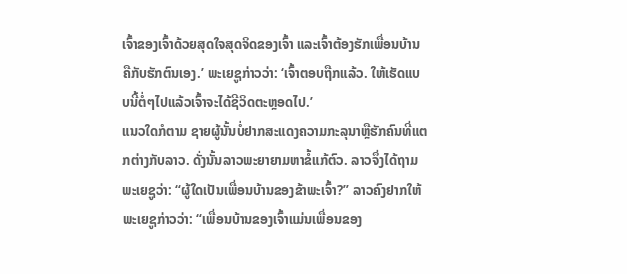ເຈົ້າຂອງເຈົ້າດ້ວຍສຸດໃຈສຸດຈິດຂອງເຈົ້າ ແລະເຈົ້າຕ້ອງຮັກເພື່ອນບ້ານຄືກັບຮັກຕົນເອງ.’ ພະເຍຊູກ່າວວ່າ: ‘ເຈົ້າຕອບຖືກແລ້ວ. ໃຫ້ເຮັດແບບນີ້ຕໍ່ໆໄປແລ້ວເຈົ້າຈະໄດ້ຊີວິດຕະຫຼອດໄປ.’
ແນວໃດກໍຕາມ ຊາຍຜູ້ນັ້ນບໍ່ຢາກສະແດງຄວາມກະລຸນາຫຼືຮັກຄົນທີ່ແຕກຕ່າງກັບລາວ. ດັ່ງນັ້ນລາວພະຍາຍາມຫາຂໍ້ແກ້ຕົວ. ລາວຈຶ່ງໄດ້ຖາມພະເຍຊູວ່າ: “ຜູ້ໃດເປັນເພື່ອນບ້ານຂອງຂ້າພະເຈົ້າ?” ລາວຄົງຢາກໃຫ້ພະເຍຊູກ່າວວ່າ: “ເພື່ອນບ້ານຂອງເຈົ້າແມ່ນເພື່ອນຂອງ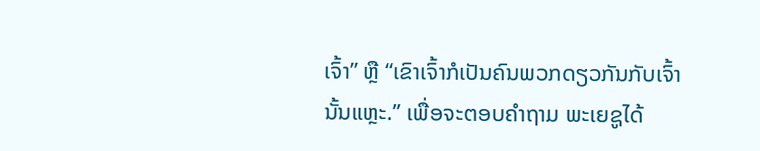ເຈົ້າ” ຫຼື “ເຂົາເຈົ້າກໍເປັນຄົນພວກດຽວກັນກັບເຈົ້ານັ້ນແຫຼະ.” ເພື່ອຈະຕອບຄຳຖາມ ພະເຍຊູໄດ້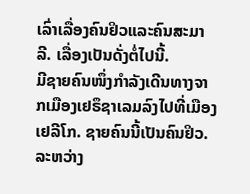ເລົ່າເລື່ອງຄົນຢິວແລະຄົນສະມາລີ. ເລື່ອງເປັນດັ່ງຕໍ່ໄປນີ້.
ມີຊາຍຄົນໜຶ່ງກຳລັງເດີນທາງຈາກເມືອງເຢຣຶຊາເລມລົງໄປທີ່ເມືອງເຢລີໂກ. ຊາຍຄົນນີ້ເປັນຄົນຢິວ. ລະຫວ່າງ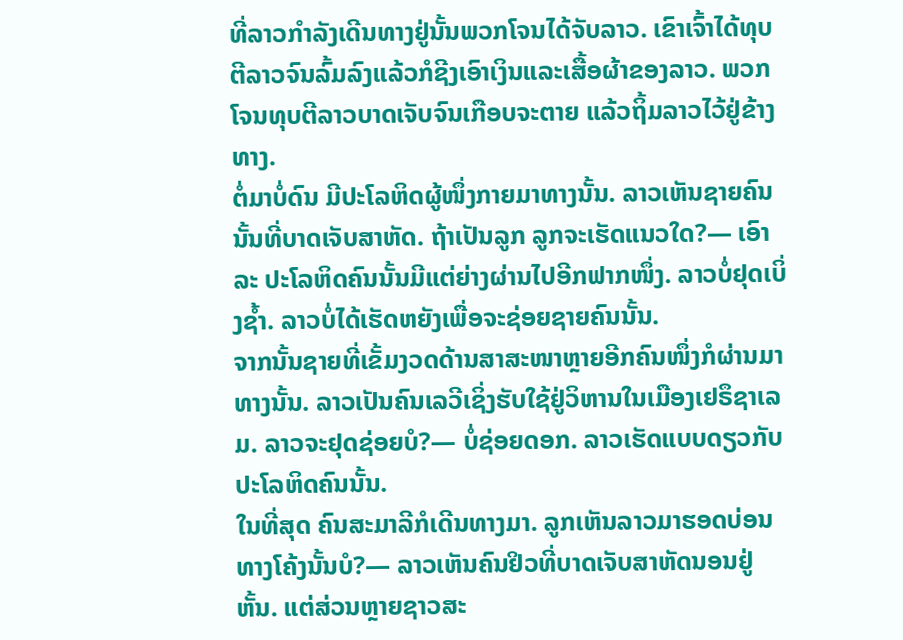ທີ່ລາວກຳລັງເດີນທາງຢູ່ນັ້ນພວກໂຈນໄດ້ຈັບລາວ. ເຂົາເຈົ້າໄດ້ທຸບຕີລາວຈົນລົ້ມລົງແລ້ວກໍຊີງເອົາເງິນແລະເສື້ອຜ້າຂອງລາວ. ພວກໂຈນທຸບຕີລາວບາດເຈັບຈົນເກືອບຈະຕາຍ ແລ້ວຖິ້ມລາວໄວ້ຢູ່ຂ້າງທາງ.
ຕໍ່ມາບໍ່ດົນ ມີປະໂລຫິດຜູ້ໜຶ່ງກາຍມາທາງນັ້ນ. ລາວເຫັນຊາຍຄົນນັ້ນທີ່ບາດເຈັບສາຫັດ. ຖ້າເປັນລູກ ລູກຈະເຮັດແນວໃດ?— ເອົາລະ ປະໂລຫິດຄົນນັ້ນມີແຕ່ຍ່າງຜ່ານໄປອີກຟາກໜຶ່ງ. ລາວບໍ່ຢຸດເບິ່ງຊ້ຳ. ລາວບໍ່ໄດ້ເຮັດຫຍັງເພື່ອຈະຊ່ອຍຊາຍຄົນນັ້ນ.
ຈາກນັ້ນຊາຍທີ່ເຂັ້ມງວດດ້ານສາສະໜາຫຼາຍອີກຄົນໜຶ່ງກໍຜ່ານມາທາງນັ້ນ. ລາວເປັນຄົນເລວີເຊິ່ງຮັບໃຊ້ຢູ່ວິຫານໃນເມືອງເຢຣຶຊາເລມ. ລາວຈະຢຸດຊ່ອຍບໍ?— ບໍ່ຊ່ອຍດອກ. ລາວເຮັດແບບດຽວກັບປະໂລຫິດຄົນນັ້ນ.
ໃນທີ່ສຸດ ຄົນສະມາລີກໍເດີນທາງມາ. ລູກເຫັນລາວມາຮອດບ່ອນທາງໂຄ້ງນັ້ນບໍ?— ລາວເຫັນຄົນຢິວທີ່ບາດເຈັບສາຫັດນອນຢູ່ຫັ້ນ. ແຕ່ສ່ວນຫຼາຍຊາວສະ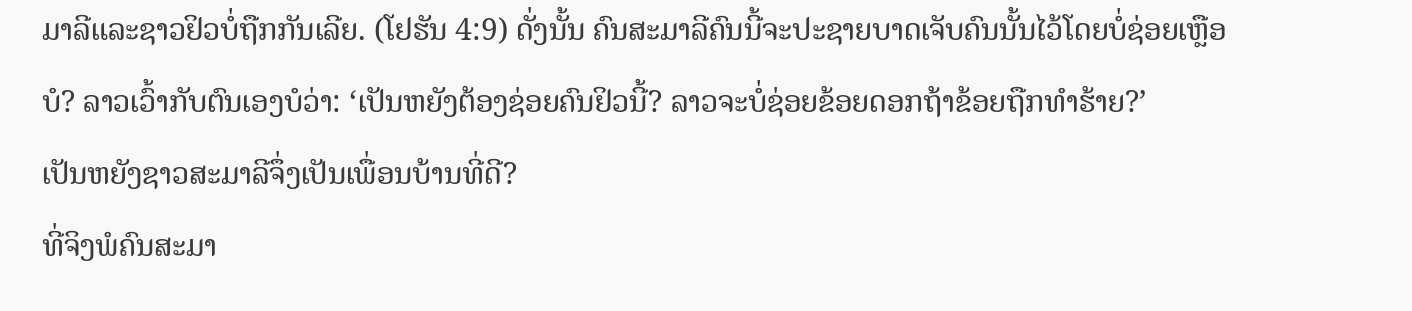ມາລີແລະຊາວຢິວບໍ່ຖືກກັນເລີຍ. (ໂຢຮັນ 4:9) ດັ່ງນັ້ນ ຄົນສະມາລີຄົນນີ້ຈະປະຊາຍບາດເຈັບຄົນນັ້ນໄວ້ໂດຍບໍ່ຊ່ອຍເຫຼືອບໍ? ລາວເວົ້າກັບຕົນເອງບໍວ່າ: ‘ເປັນຫຍັງຕ້ອງຊ່ອຍຄົນຢິວນີ້? ລາວຈະບໍ່ຊ່ອຍຂ້ອຍດອກຖ້າຂ້ອຍຖືກທຳຮ້າຍ?’
ເປັນຫຍັງຊາວສະມາລີຈຶ່ງເປັນເພື່ອນບ້ານທີ່ດີ?
ທີ່ຈິງພໍຄົນສະມາ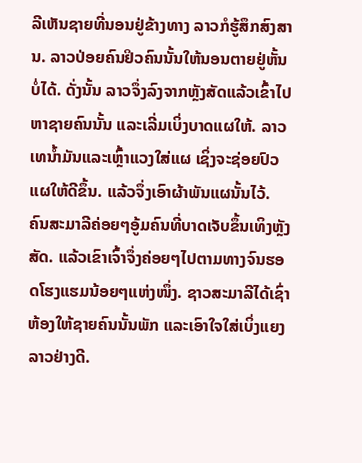ລີເຫັນຊາຍທີ່ນອນຢູ່ຂ້າງທາງ ລາວກໍຮູ້ສຶກສົງສານ. ລາວປ່ອຍຄົນຢິວຄົນນັ້ນໃຫ້ນອນຕາຍຢູ່ຫັ້ນບໍ່ໄດ້. ດັ່ງນັ້ນ ລາວຈຶ່ງລົງຈາກຫຼັງສັດແລ້ວເຂົ້າໄປຫາຊາຍຄົນນັ້ນ ແລະເລີ່ມເບິ່ງບາດແຜໃຫ້. ລາວເທນ້ຳມັນແລະເຫຼົ້າແວງໃສ່ແຜ ເຊິ່ງຈະຊ່ອຍປົວແຜໃຫ້ດີຂຶ້ນ. ແລ້ວຈຶ່ງເອົາຜ້າພັນແຜນັ້ນໄວ້.
ຄົນສະມາລີຄ່ອຍໆອູ້ມຄົນທີ່ບາດເຈັບຂຶ້ນເທິງຫຼັງສັດ. ແລ້ວເຂົາເຈົ້າຈຶ່ງຄ່ອຍໆໄປຕາມທາງຈົນຮອດໂຮງແຮມນ້ອຍໆແຫ່ງໜຶ່ງ. ຊາວສະມາລີໄດ້ເຊົ່າຫ້ອງໃຫ້ຊາຍຄົນນັ້ນພັກ ແລະເອົາໃຈໃສ່ເບິ່ງແຍງລາວຢ່າງດີ.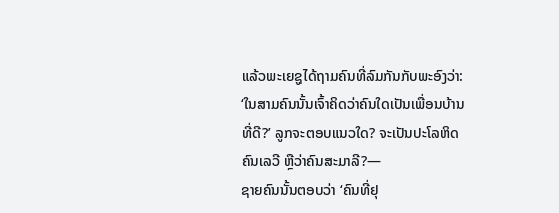ແລ້ວພະເຍຊູໄດ້ຖາມຄົນທີ່ລົມກັນກັບພະອົງວ່າ: ‘ໃນສາມຄົນນັ້ນເຈົ້າຄິດວ່າຄົນໃດເປັນເພື່ອນບ້ານທີ່ດີ?’ ລູກຈະຕອບແນວໃດ? ຈະເປັນປະໂລຫິດ ຄົນເລວີ ຫຼືວ່າຄົນສະມາລີ?—
ຊາຍຄົນນັ້ນຕອບວ່າ ‘ຄົນທີ່ຢຸ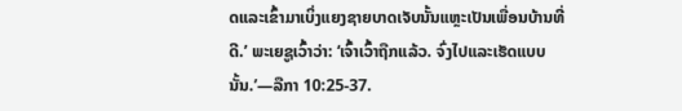ດແລະເຂົ້າມາເບິ່ງແຍງຊາຍບາດເຈັບນັ້ນແຫຼະເປັນເພື່ອນບ້ານທີ່ດີ.’ ພະເຍຊູເວົ້າວ່າ: ‘ເຈົ້າເວົ້າຖືກແລ້ວ. ຈົ່ງໄປແລະເຮັດແບບນັ້ນ.’—ລືກາ 10:25-37.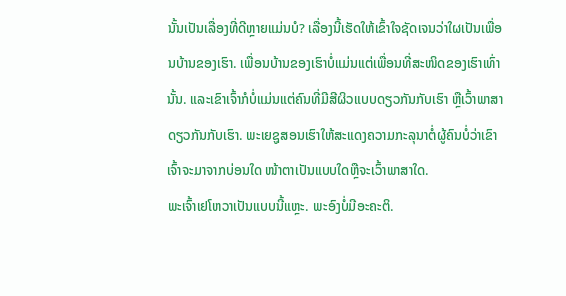ນັ້ນເປັນເລື່ອງທີ່ດີຫຼາຍແມ່ນບໍ? ເລື່ອງນີ້ເຮັດໃຫ້ເຂົ້າໃຈຊັດເຈນວ່າໃຜເປັນເພື່ອນບ້ານຂອງເຮົາ. ເພື່ອນບ້ານຂອງເຮົາບໍ່ແມ່ນແຕ່ເພື່ອນທີ່ສະໜິດຂອງເຮົາເທົ່ານັ້ນ. ແລະເຂົາເຈົ້າກໍບໍ່ແມ່ນແຕ່ຄົນທີ່ມີສີຜິວແບບດຽວກັນກັບເຮົາ ຫຼືເວົ້າພາສາດຽວກັນກັບເຮົາ. ພະເຍຊູສອນເຮົາໃຫ້ສະແດງຄວາມກະລຸນາຕໍ່ຜູ້ຄົນບໍ່ວ່າເຂົາເຈົ້າຈະມາຈາກບ່ອນໃດ ໜ້າຕາເປັນແບບໃດຫຼືຈະເວົ້າພາສາໃດ.
ພະເຈົ້າເຢໂຫວາເປັນແບບນີ້ແຫຼະ. ພະອົງບໍ່ມີອະຄະຕິ.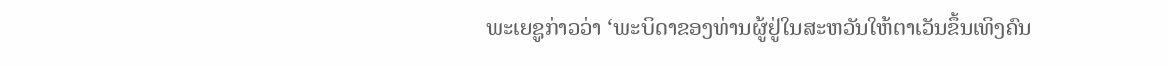ພະເຍຊູກ່າວວ່າ ‘ພະບິດາຂອງທ່ານຜູ້ຢູ່ໃນສະຫວັນໃຫ້ຕາເວັນຂຶ້ນເທິງຄົນ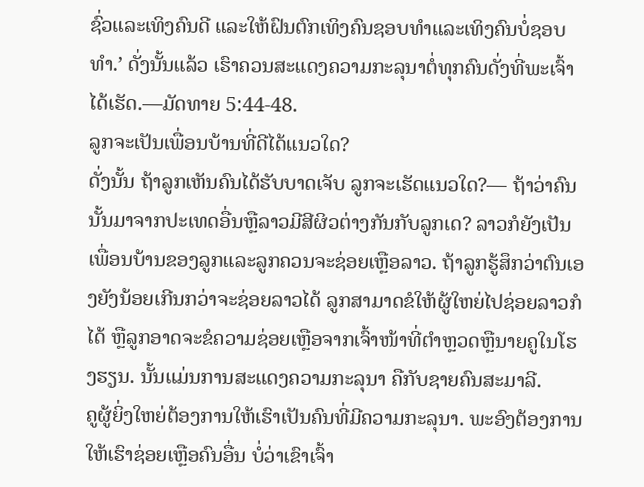ຊົ່ວແລະເທິງຄົນດີ ແລະໃຫ້ຝົນຕົກເທິງຄົນຊອບທຳແລະເທິງຄົນບໍ່ຊອບທຳ.’ ດັ່ງນັ້ນແລ້ວ ເຮົາຄວນສະແດງຄວາມກະລຸນາຕໍ່ທຸກຄົນດັ່ງທີ່ພະເຈົ້າໄດ້ເຮັດ.—ມັດທາຍ 5:44-48.
ລູກຈະເປັນເພື່ອນບ້ານທີ່ດີໄດ້ແນວໃດ?
ດັ່ງນັ້ນ ຖ້າລູກເຫັນຄົນໄດ້ຮັບບາດເຈັບ ລູກຈະເຮັດແນວໃດ?— ຖ້າວ່າຄົນນັ້ນມາຈາກປະເທດອື່ນຫຼືລາວມີສີຜິວຕ່າງກັນກັບລູກເດ? ລາວກໍຍັງເປັນເພື່ອນບ້ານຂອງລູກແລະລູກຄວນຈະຊ່ອຍເຫຼືອລາວ. ຖ້າລູກຮູ້ສຶກວ່າຕົນເອງຍັງນ້ອຍເກີນກວ່າຈະຊ່ອຍລາວໄດ້ ລູກສາມາດຂໍໃຫ້ຜູ້ໃຫຍ່ໄປຊ່ອຍລາວກໍໄດ້ ຫຼືລູກອາດຈະຂໍຄວາມຊ່ອຍເຫຼືອຈາກເຈົ້າໜ້າທີ່ຕຳຫຼວດຫຼືນາຍຄູໃນໂຮງຮຽນ. ນັ້ນແມ່ນການສະແດງຄວາມກະລຸນາ ຄືກັບຊາຍຄົນສະມາລີ.
ຄູຜູ້ຍິ່ງໃຫຍ່ຕ້ອງການໃຫ້ເຮົາເປັນຄົນທີ່ມີຄວາມກະລຸນາ. ພະອົງຕ້ອງການໃຫ້ເຮົາຊ່ອຍເຫຼືອຄົນອື່ນ ບໍ່ວ່າເຂົາເຈົ້າ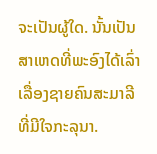ຈະເປັນຜູ້ໃດ. ນັ້ນເປັນສາເຫດທີ່ພະອົງໄດ້ເລົ່າເລື່ອງຊາຍຄົນສະມາລີທີ່ມີໃຈກະລຸນາ.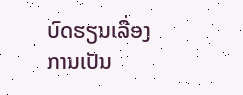ບົດຮຽນເລື່ອງການເປັນ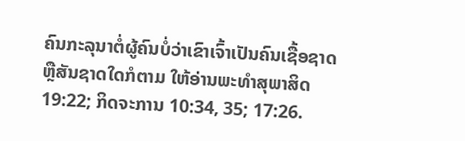ຄົນກະລຸນາຕໍ່ຜູ້ຄົນບໍ່ວ່າເຂົາເຈົ້າເປັນຄົນເຊື້ອຊາດຫຼືສັນຊາດໃດກໍຕາມ ໃຫ້ອ່ານພະທຳສຸພາສິດ 19:22; ກິດຈະການ 10:34, 35; 17:26.